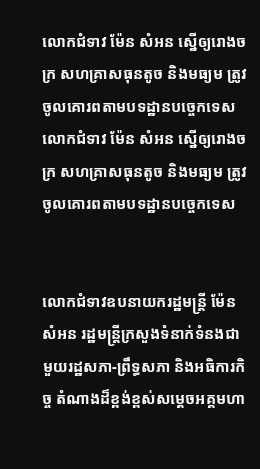លោកជំទាវ ម៉ែន សំអន ស្នើឲ្យរោងចក្រ សហគ្រាសធុនតូច និងមធ្យម ត្រូវចូលគោរពតាមបទដ្ឋានបច្ចេកទេសលោកជំទាវ ម៉ែន សំអន ស្នើឲ្យរោងចក្រ សហគ្រាសធុនតូច និងមធ្យម ត្រូវចូលគោរពតាមបទដ្ឋានបច្ចេកទេស


លោកជំទាវឧបនាយករដ្ឋមន្រ្តី ម៉ែន សំអន រដ្ឋមន្រ្តីក្រសួងទំនាក់ទំនងជាមួយរដ្ឋសភា-ព្រឹទ្ធសភា និងអធិការកិច្ច តំណាងដ៏ខ្ពង់ខ្ពស់សម្តេចអគ្គមហា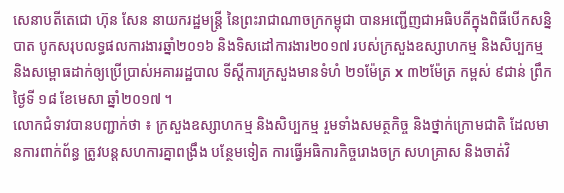សេនាបតីតេជោ ហ៊ុន សែន នាយករដ្ឋមន្រ្តី នៃព្រះរាជាណាចក្រកម្ពុជា បានអញ្ជើញជាអធិបតីក្នុងពិធីបើកសន្និបាត បូកសរុបលទ្ធផលការងារឆ្នាំ២០១៦ និងទិសដៅការងារ២០១៧ របស់ក្រសួងឧស្សាហកម្ម និងសិប្បកម្ម និងសម្ពោធដាក់ឲ្យប្រើប្រាស់អគាររដ្ឋបាល ទីស្ដីការក្រសួងមានទំហំ ២១ម៉ែត្រ x ៣២ម៉ែត្រ កម្ពស់ ៩ជាន់ ព្រឹកថ្ងៃទី ១៨ ខែមេសា ឆ្នាំ២០១៧ ។
លោកជំទាវបានបញ្ជាក់ថា ៖ ក្រសួងឧស្សាហកម្ម និងសិប្បកម្ម រួមទាំងសមត្ថកិច្ច និងថ្នាក់ក្រោមជាតិ ដែលមានការពាក់ព័ន្ធ ត្រូវបន្ដសហការគ្នាពង្រឹង បន្ថែមទៀត ការធ្វើអធិការកិច្ចរោងចក្រ សហគ្រាស និងចាត់វិ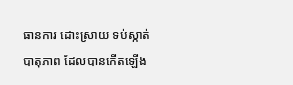ធានការ ដោះស្រាយ ទប់ស្កាត់ បាតុភាព ដែលបានកើតឡើង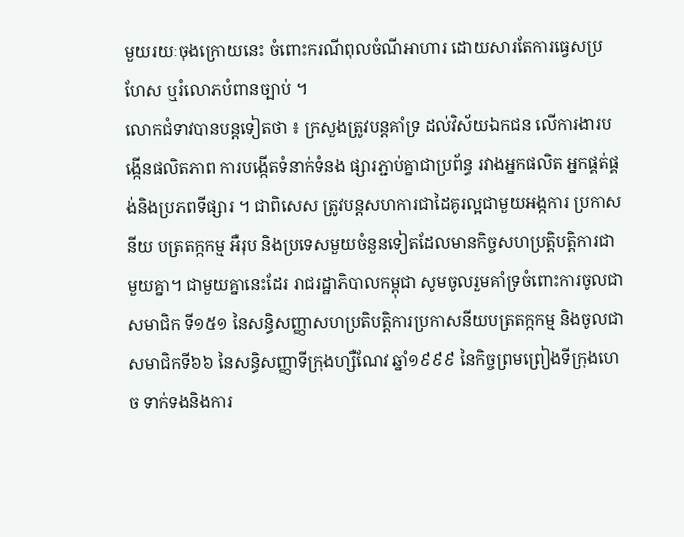មួយរយៈចុងក្រោយនេះ ចំពោះករណីពុលចំណីអាហារ ដោយសារតែការធ្វេសប្រហែស ឬរំលោភបំពានច្បាប់ ។
លោកជំទាវបានបន្តទៀតថា ៖ ក្រសួងត្រូវបន្ដគាំទ្រ ដល់វិស័យឯកជន លើការងារបង្កើនផលិតភាព ការបង្កើតទំនាក់ទំនង ផ្សារភ្ជាប់គ្នាជាប្រព័ន្ធ រវាងអ្នកផលិត អ្នកផ្គត់ផ្គង់និងប្រភពទីផ្សារ ។ ជាពិសេស ត្រូវបន្ដសហការជាដៃគូរល្អជាមួយអង្កការ ប្រកាសនីយ បត្រតក្កកម្ម អឺរុប និងប្រទេសមួយចំនួនទៀតដែលមានកិច្ចសហប្រត្ដិបត្ដិការជាមួយគ្នា។ ជាមួយគ្នានេះដែរ រាជរដ្ឋាភិបាលកម្ពុជា សូមចូលរួមគាំទ្រចំពោះការចូលជាសមាជិក ទី១៥១ នៃសន្ធិសញ្ញាសហប្រតិបត្ដិការប្រកាសនីយបត្រតក្កកម្ម និងចូលជាសមាជិកទី៦៦ នៃសន្ធិសញ្ញាទីក្រុងហ្សឺណែវ ឆ្នាំ១៩៩៩ នៃកិច្ចព្រមព្រៀងទីក្រុងហេច ទាក់ទងនិងការ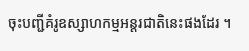ចុះបញ្ជីគំរូឧស្សាហកម្មអន្ដរជាតិនេះផងដែរ ។